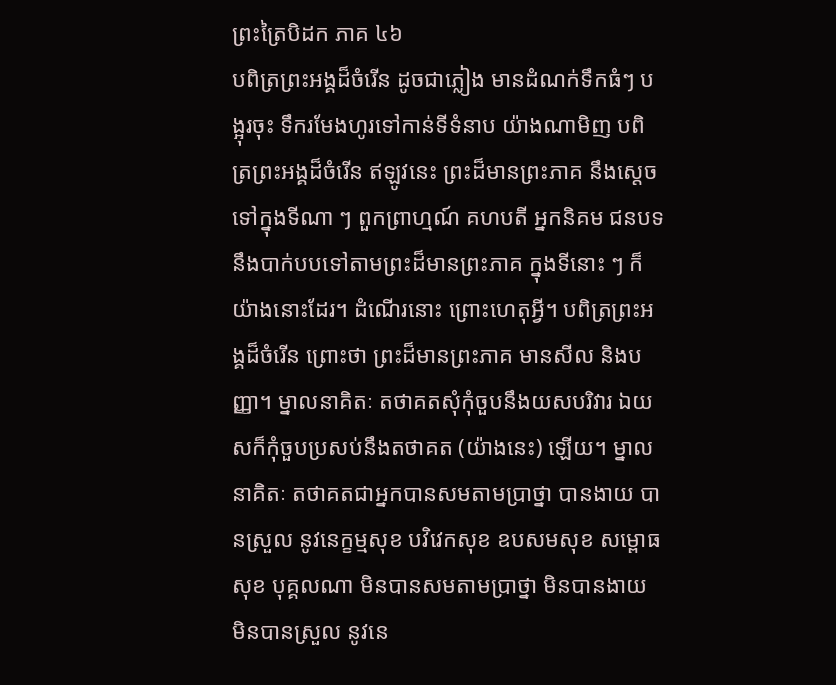ព្រះត្រៃបិដក ភាគ ៤៦
បពិត្រព្រះអង្គដ៏ចំរើន ដូចជាភ្លៀង មានដំណក់ទឹកធំៗ បង្អុរចុះ ទឹករមែងហូរទៅកាន់ទីទំនាប យ៉ាងណាមិញ បពិត្រព្រះអង្គដ៏ចំរើន ឥឡូវនេះ ព្រះដ៏មានព្រះភាគ នឹងស្តេចទៅក្នុងទីណា ៗ ពួកព្រាហ្មណ៍ គហបតី អ្នកនិគម ជនបទ នឹងបាក់បបទៅតាមព្រះដ៏មានព្រះភាគ ក្នុងទីនោះ ៗ ក៏យ៉ាងនោះដែរ។ ដំណើរនោះ ព្រោះហេតុអ្វី។ បពិត្រព្រះអង្គដ៏ចំរើន ព្រោះថា ព្រះដ៏មានព្រះភាគ មានសីល និងបញ្ញា។ ម្នាលនាគិតៈ តថាគតសុំកុំចួបនឹងយសបរិវារ ឯយសក៏កុំចួបប្រសប់នឹងតថាគត (យ៉ាងនេះ) ឡើយ។ ម្នាលនាគិតៈ តថាគតជាអ្នកបានសមតាមប្រាថ្នា បានងាយ បានស្រួល នូវនេក្ខម្មសុខ បវិវេកសុខ ឧបសមសុខ សម្ពោធសុខ បុគ្គលណា មិនបានសមតាមប្រាថ្នា មិនបានងាយ មិនបានស្រួល នូវនេ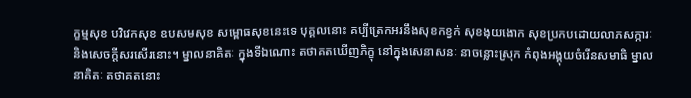ក្ខម្មសុខ បវិវេកសុខ ឧបសមសុខ សម្ពោធសុខនេះទេ បុគ្គលនោះ គប្បីត្រេកអរនឹងសុខកខ្វក់ សុខងុយងោក សុខប្រកបដោយលាភសក្ការៈ និងសេចក្តីសរសើរនោះ។ ម្នាលនាគិតៈ ក្នុងទីឯណោះ តថាគតឃើញភិក្ខុ នៅក្នុងសេនាសនៈ នាចន្លោះស្រុក កំពុងអង្គុយចំរើនសមាធិ ម្នាលនាគិតៈ តថាគតនោះ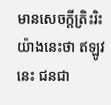មានសេចក្តីត្រិះរិះ យ៉ាងនេះថា ឥឡូវនេះ ជនជា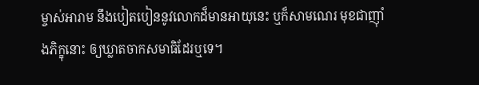ម្ចាស់អារាម នឹងបៀតបៀននូវលោកដ៏មានអាយុនេះ ឬក៏សាមណេរ មុខជាញ៉ាំងភិក្ខុនោះ ឲ្យឃ្លាតចាកសមាធិដែរឬទេ។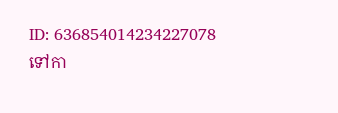ID: 636854014234227078
ទៅកា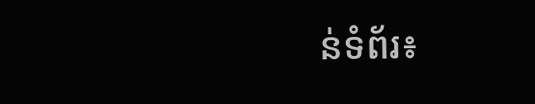ន់ទំព័រ៖